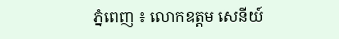ភ្នំពេញ ៖ លោកឧត្ដម សេនីយ៍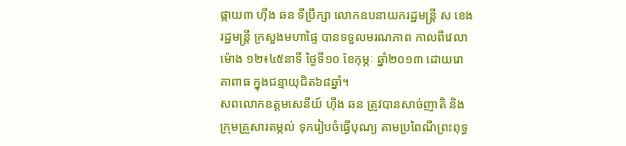ផ្កាយ៣ ហ៊ីង ឆន ទីប្រឹក្សា លោកឧបនាយករដ្ឋមន្រ្តី ស ខេង រដ្ឋមន្រ្តី ក្រសួងមហាផ្ទៃ បានទទួលមរណភាព កាលពីវេលាម៉ោង ១២៖៤៥នាទី ថ្ងៃទី១០ ខែកុម្ភៈ ឆ្នាំ២០១៣ ដោយរោគាពាធ ក្នុងជន្មាយុជិត៦៨ឆ្នាំ។
សពលោកឧត្ដមសេនីយ៍ ហ៊ីង ឆន ត្រូវបានសាច់ញាតិ និងក្រុមគ្រួសារតម្កល់ ទុករៀបចំធ្វើបុណ្យ តាមប្រពៃណីព្រះពុទ្ធ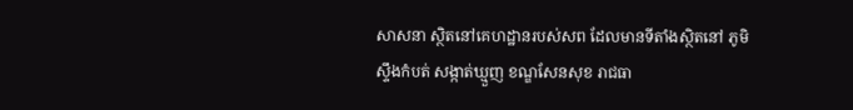សាសនា ស្ថិតនៅគេហដ្ឋានរបស់សព ដែលមានទីតាំងស្ថិតនៅ ភូមិស្ទឹងកំបត់ សង្កាត់ឃ្មួញ ខណ្ឌសែនសុខ រាជធា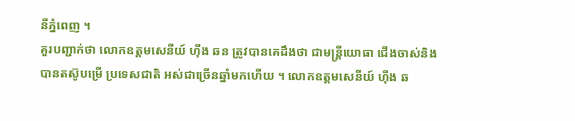នីភ្នំពេញ ។
គួរបញ្ជាក់ថា លោកឧត្ដមសេនីយ៍ ហ៊ីង ឆន ត្រូវបានគេដឹងថា ជាមន្ដ្រីយោធា ជើងចាស់និងបានតស៊ូបម្រើ ប្រទេសជាតិ អស់ជាច្រើនឆ្នាំមកហើយ ។ លោកឧត្តមសេនីយ៍ ហ៊ីង ឆ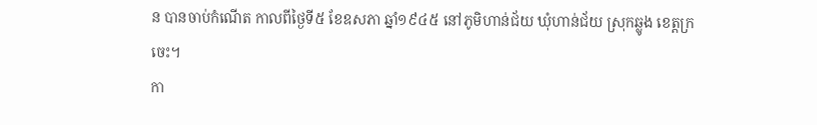ន បានចាប់កំណើត កាលពីថ្ងៃទី៥ ខែឧសភា ឆ្នាំ១៩៤៥ នៅភូមិហាន់ជ័យ ឃុំហាន់ជ័យ ស្រុកឆ្លូង ខេត្តក្រចេះ។
កា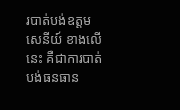របាត់បង់ឧត្ដម សេនីយ៍ ខាងលើនេះ គឺជាការបាត់បង់ធនធាន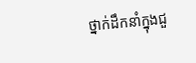ថ្នាក់ដឹកនាំក្នុងជួ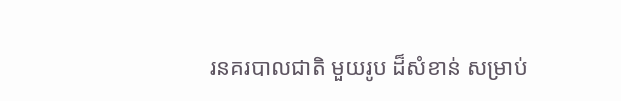រនគរបាលជាតិ មួយរូប ដ៏សំខាន់ សម្រាប់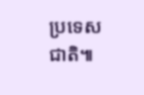ប្រទេសជាតិ៕